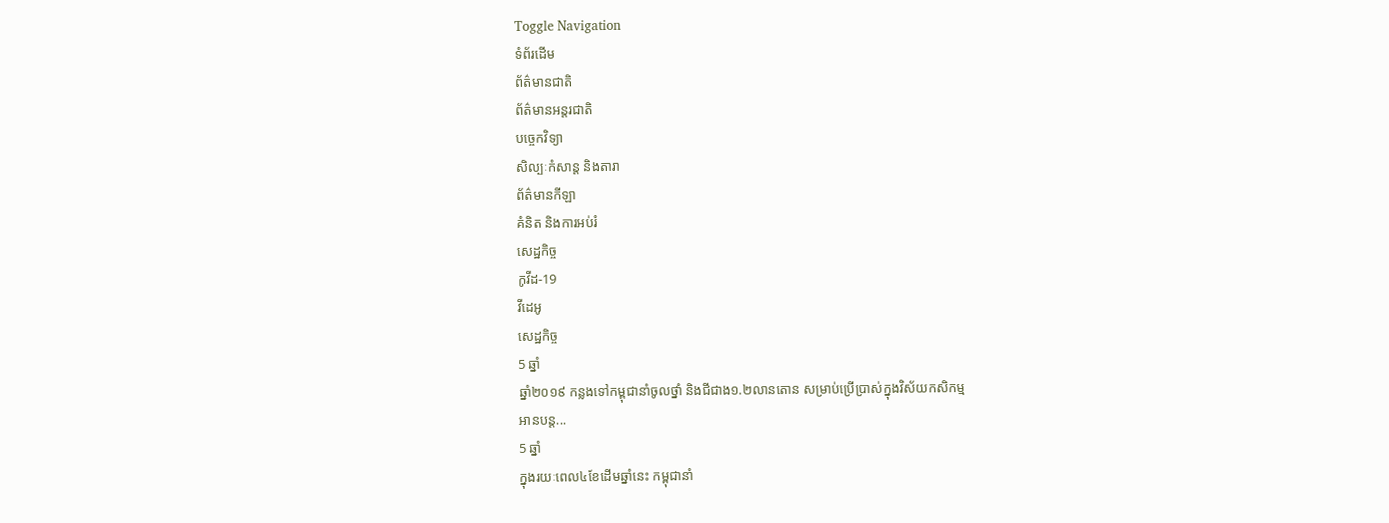Toggle Navigation
ទំព័រដើម
ព័ត៌មានជាតិ
ព័ត៌មានអន្តរជាតិ
បច្ចេកវិទ្យា
សិល្បៈកំសាន្ត និងតារា
ព័ត៌មានកីឡា
គំនិត និងការអប់រំ
សេដ្ឋកិច្ច
កូវីដ-19
វីដេអូ
សេដ្ឋកិច្ច
5 ឆ្នាំ
ឆ្នាំ២០១៩ កន្លងទៅកម្ពុជានាំចូលថ្នាំ និងជីជាង១.២លានតោន សម្រាប់ប្រើប្រាស់ក្នុងវិស័យកសិកម្ម
អានបន្ត...
5 ឆ្នាំ
ក្នុងរយៈពេល៤ខែដើមឆ្នាំនេះ កម្ពុជានាំ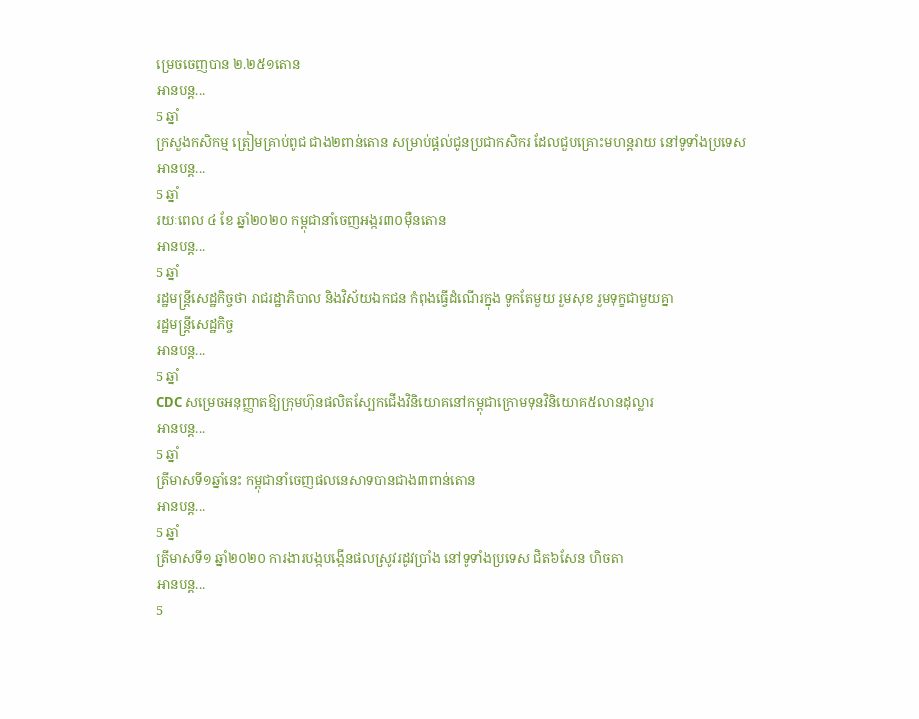ម្រេចចេញបាន ២.២៥១តោន
អានបន្ត...
5 ឆ្នាំ
ក្រសួងកសិកម្ម ត្រៀមគ្រាប់ពូជ ជាង២ពាន់តោន សម្រាប់ផ្តល់ជូនប្រជាកសិករ ដែលជួបគ្រោះមហន្តរាយ នៅទូទាំងប្រទេស
អានបន្ត...
5 ឆ្នាំ
រយៈពេល ៤ ខែ ឆ្នាំ២០២០ កម្ពុជានាំចេញអង្ករ៣០ម៉ឺនតោន
អានបន្ត...
5 ឆ្នាំ
រដ្ឋមន្រ្តីសេដ្ឋកិច្ចថា រាជរដ្ឋាភិបាល និងវិស័យឯកជន កំពុងធ្វើដំណើរក្នុង ទូកតែមួយ រួមសុខ រួមទុក្ខជាមួយគ្នា
រដ្ឋមន្រ្តីសេដ្ឋកិច្ច
អានបន្ត...
5 ឆ្នាំ
CDC សម្រេចអនុញ្ញាតឱ្យក្រុមហ៊ុនផលិតស្បែកជើងវិនិយោគនៅកម្ពុជាក្រោមទុនវិនិយោគ៥លានដុល្លារ
អានបន្ត...
5 ឆ្នាំ
ត្រីមាសទី១ឆ្នាំនេះ កម្ពុជានាំចេញផលនេសាទបានជាង៣ពាន់តោន
អានបន្ត...
5 ឆ្នាំ
ត្រីមាសទី១ ឆ្នាំ២០២០ ការងារបង្កបង្កើនផលស្រូវរដូវប្រាំង នៅទូទាំងប្រទេស ជិត៦សែន ហិចតា
អានបន្ត...
5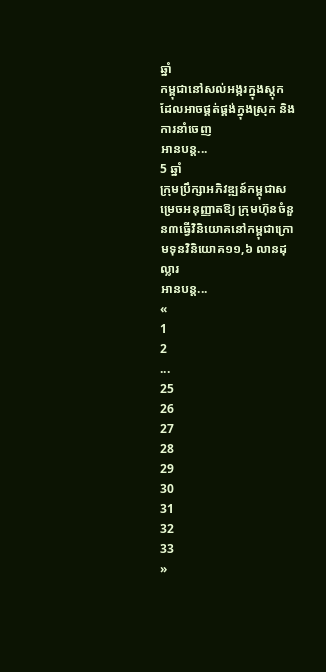ឆ្នាំ
កម្ពុជានៅសល់អង្ករក្នុងស្តុក ដែលអាចផ្គត់ផ្គង់ក្នុងស្រុក និងការនាំចេញ
អានបន្ត...
5 ឆ្នាំ
ក្រុមប្រឹក្សាអភិវឌ្ឍន៍កម្ពុជាសម្រេចអនុញ្ញាតឱ្យ ក្រុមហ៊ុនចំនួន៣ធ្វើវិនិយោគនៅកម្ពុជាក្រោមទុនវិនិយោគ១១,៦ លានដុល្លារ
អានបន្ត...
«
1
2
...
25
26
27
28
29
30
31
32
33
»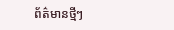ព័ត៌មានថ្មីៗ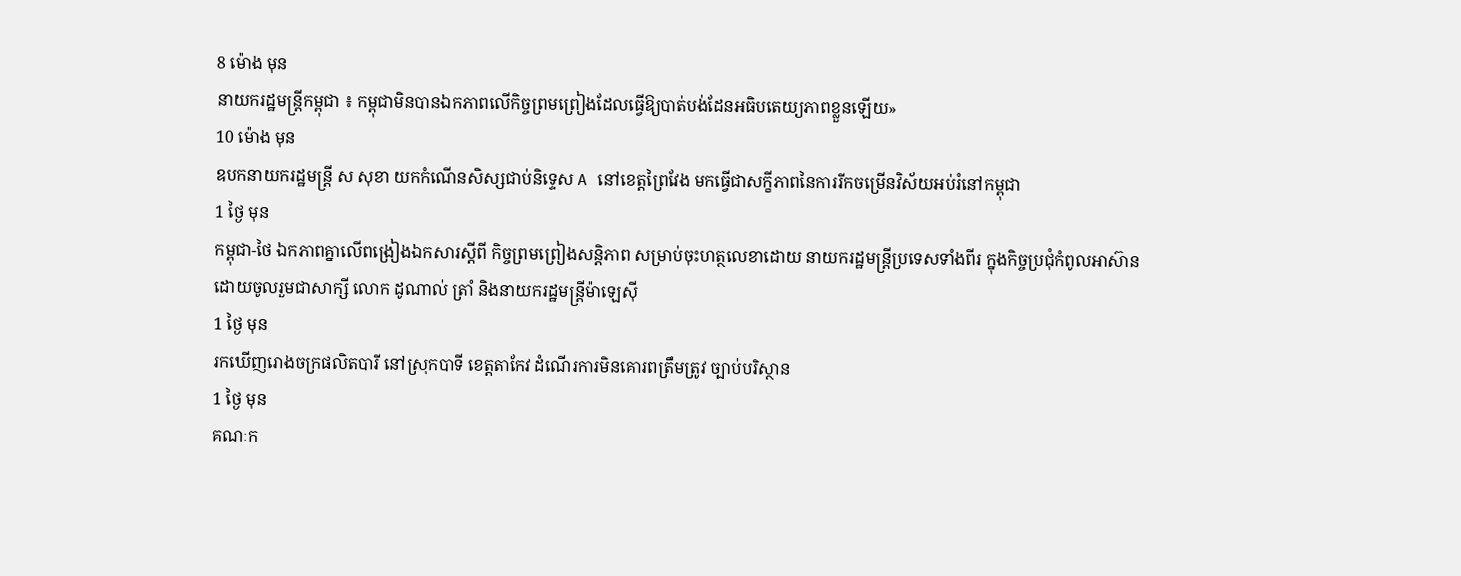8 ម៉ោង មុន
នាយករដ្ឋមន្ត្រីកម្ពុជា ៖ កម្ពុជាមិនបានឯកភាពលើកិច្ចព្រមព្រៀងដែលធ្វើឱ្យបាត់បង់ដែនអធិបតេយ្យភាពខ្លួនឡើយ»
10 ម៉ោង មុន
ឧបកនាយករដ្ឋមន្ត្រី ស សុខា យកកំណើនសិស្សជាប់និទ្ទេស A នៅខេត្តព្រៃវែង មកធ្វើជាសក្ខីភាពនៃការរីកចម្រើនវិស័យអប់រំនៅកម្ពុជា
1 ថ្ងៃ មុន
កម្ពុជា-ថៃ ឯកភាពគ្នាលើពង្រៀងឯកសារស្តីពី កិច្ចព្រមព្រៀងសន្តិភាព សម្រាប់ចុះហត្ថលេខាដោយ នាយករដ្ឋមន្រ្តីប្រទេសទាំងពីរ ក្នុងកិច្ចប្រជុំកំពូលអាស៊ាន ដោយចូលរួមជាសាក្សី លោក ដូណាល់ ត្រាំ និងនាយករដ្ឋមន្រ្តីម៉ាឡេស៊ី
1 ថ្ងៃ មុន
រកឃើញរោងចក្រផលិតបារី នៅស្រុកបាទី ខេត្តតាកែវ ដំណើរការមិនគោរពត្រឹមត្រូវ ច្បាប់បរិស្ថាន
1 ថ្ងៃ មុន
គណៈក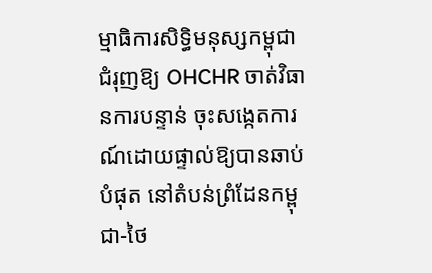ម្មាធិការសិទ្ធិមនុស្សកម្ពុជា ជំរុញឱ្យ OHCHR ចាត់វិធានការបន្ទាន់ ចុះសង្កេតការណ៍ដោយផ្ទាល់ឱ្យបានឆាប់បំផុត នៅតំបន់ព្រំដែនកម្ពុជា-ថៃ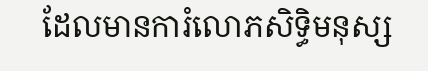ដែលមានការំលោភសិទ្ធិមនុស្ស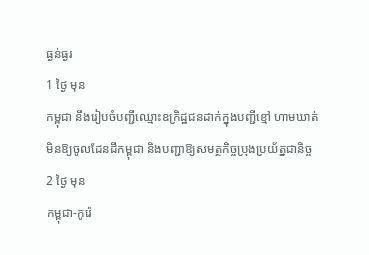ធ្ងន់ធ្ងរ
1 ថ្ងៃ មុន
កម្ពុជា នឹងរៀបចំបញ្ជីឈ្មោះឧក្រិដ្ឋជនដាក់ក្នុងបញ្ជីខ្មៅ ហាមឃាត់មិនឱ្យចូលដែនដីកម្ពុជា និងបញ្ជាឱ្យសមត្ថកិច្ចប្រុងប្រយ័ត្នជានិច្ច
2 ថ្ងៃ មុន
កម្ពុជា-កូរ៉េ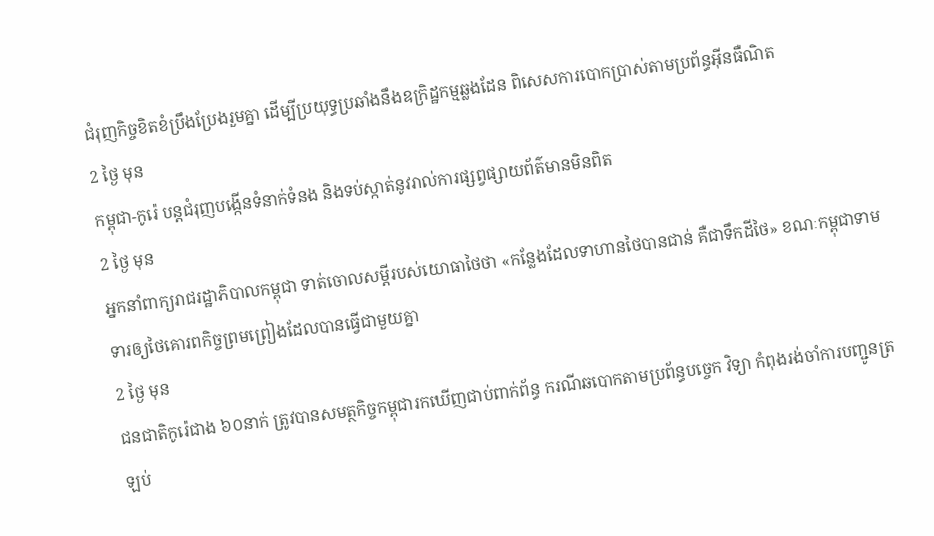ជំរុញកិច្ចខិតខំប្រឹងប្រែងរួមគ្នា ដើម្បីប្រយុទ្ធប្រឆាំងនឹងឧក្រិដ្ឋកម្មឆ្លងដែន ពិសេសការបោកប្រាស់តាមប្រព័ន្ធអ៊ីនធឺណិត
2 ថ្ងៃ មុន
កម្ពុជា-កូរ៉េ បន្ដជំរុញបង្កើនទំនាក់ទំនង និងទប់ស្កាត់នូវរាល់ការផ្សព្វផ្សាយព័ត៌មានមិនពិត
2 ថ្ងៃ មុន
អ្នកនាំពាក្យរាជរដ្ឋាភិបាលកម្ពុជា ទាត់ចោលសម្ដីរបស់យោធាថៃថា «កន្លែងដែលទាហានថៃបានជាន់ គឺជាទឹកដីថៃ» ខណៈកម្ពុជាទាមទារឲ្យថៃគោរពកិច្ចព្រមព្រៀងដែលបានធ្វើជាមួយគ្នា
2 ថ្ងៃ មុន
ជនជាតិកូរ៉េជាង ៦០នាក់ ត្រូវបានសមត្ថកិច្ចកម្ពុជារកឃើញជាប់ពាក់ព័ន្ធ ករណីឆបោកតាមប្រព័ន្ធបច្ចេក វិទ្យា កំពុងរង់ចាំការបញ្ជូនត្រឡប់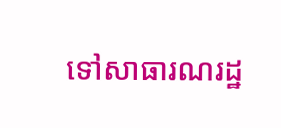ទៅសាធារណរដ្ឋ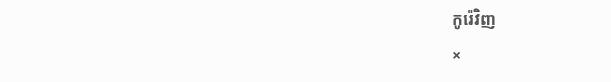កូរ៉េវិញ
×